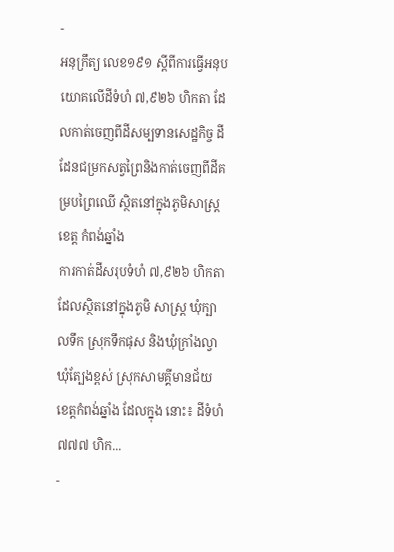-
អនុក្រឹត្យ លេខ១៩១ ស្ដីពីការធ្វើអនុបយោគលើដីទំហំ ៧,៩២៦ ហិកតា ដែលកាត់ចេញពីដីសម្បទានសេដ្ឋកិច្ច ដីដែនជម្រកសត្វព្រៃនិងកាត់ចេញពីដីគម្របព្រៃឈើ ស្ថិតនៅក្នុងភូមិសាស្រ្ត ខេត្ត កំពង់ឆ្នាំង
ការកាត់ដីសរុបទំហំ ៧,៩២៦ ហិកតា ដែលស្ថិតនៅក្នុងភូមិ សាស្រ្ត ឃុំក្បាលទឹក ស្រុកទឹកផុស និងឃុំក្រាំងល្វា ឃុំត្បែងខ្ពស់ ស្រុកសាមគ្គីមានជ័យ ខេត្តកំពង់ឆ្នាំង ដែលក្នុង នោះ៖ ដីទំហំ ៧៧៧ ហិក...
-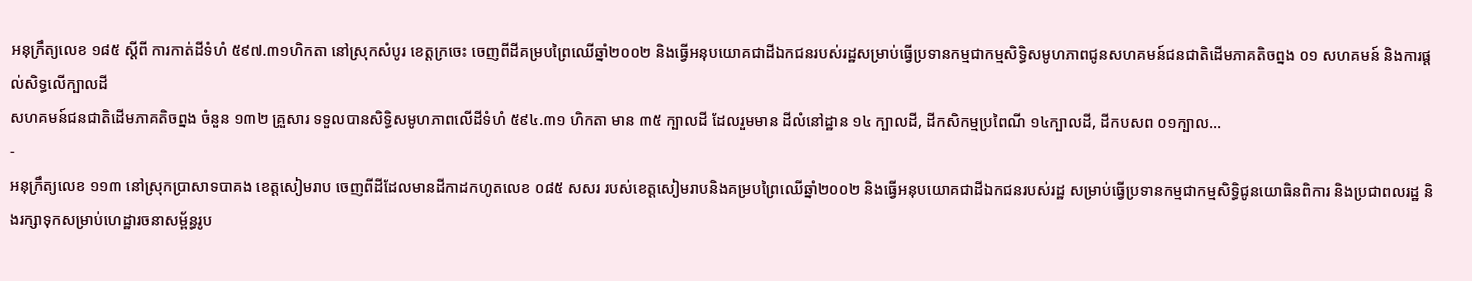អនុក្រឹត្យលេខ ១៨៥ ស្តីពី ការកាត់ដីទំហំ ៥៩៧.៣១ហិកតា នៅស្រុកសំបូរ ខេត្តក្រចេះ ចេញពីដីគម្របព្រៃឈើឆ្នាំ២០០២ និងធ្វើអនុបយោគជាដីឯកជនរបស់រដ្ឋសម្រាប់ធ្វើប្រទានកម្មជាកម្មសិទ្ធិសមូហភាពជូនសហគមន៍ជនជាតិដើមភាគតិចព្នង ០១ សហគមន៍ និងការផ្តល់សិទ្ធលើក្បាលដី
សហគមន៍ជនជាតិដើមភាគតិចព្នង ចំនួន ១៣២ គ្រួសារ ទទួលបានសិទ្ធិសមូហភាពលើដីទំហំ ៥៩៤.៣១ ហិកតា មាន ៣៥ ក្បាលដី ដែលរួមមាន ដីលំនៅដ្ឋាន ១៤ ក្បាលដី, ដីកសិកម្មប្រពៃណី ១៤ក្បាលដី, ដីកបសព ០១ក្បាល...
-
អនុក្រឹត្យលេខ ១១៣ នៅស្រុកប្រាសាទបាគង ខេត្តសៀមរាប ចេញពីដីដែលមានដីកាដកហូតលេខ ០៨៥ សសរ របស់ខេត្តសៀមរាបនិងគម្របព្រៃឈើឆ្នាំ២០០២ និងធ្វើអនុបយោគជាដីឯកជនរបស់រដ្ឋ សម្រាប់ធ្វើប្រទានកម្មជាកម្មសិទ្ធិជូនយោធិនពិការ និងប្រជាពលរដ្ឋ និងរក្សាទុកសម្រាប់ហេដ្ឋារចនាសម្ព័ន្ធរូប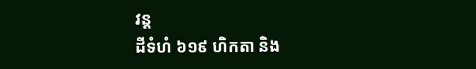វន្ត
ដីទំហំ ៦១៩ ហិកតា និង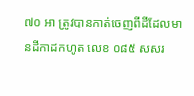៧០ អា ត្រូវបានកាត់ចេញពីដីដែលមានដីកាដកហូត លេខ ០៨៥ សសរ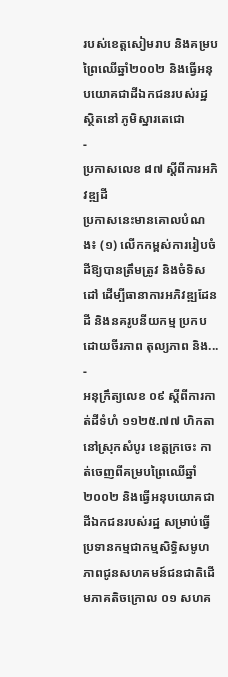របស់ខេត្តសៀមរាប និងគម្របព្រៃឈើឆ្នាំ២០០២ និងធ្វើអនុបយោគជាដីឯកជនរបស់រដ្ឋ ស្ថិតនៅ ភូមិស្នារតេជោ
-
ប្រកាសលេខ ៨៧ ស្តីពីការអភិវឌ្ឍដី
ប្រកាសនេះមានគោលបំណង៖ (១) លើកកម្ពស់ការរៀបចំដីឱ្យបានត្រឹមត្រូវ និងចំទិសដៅ ដើម្បីធានាការអភិវឌ្ឍដែនដី និងនគរូបនីយកម្ម ប្រកបដោយចីរភាព តុល្យភាព និង...
-
អនុក្រឹត្យលេខ ០៩ ស្តីពីការកាត់ដីទំហំ ១១២៥.៧៧ ហិកតា នៅស្រុកសំបូរ ខេត្តក្រចេះ កាត់ចេញពីគម្របព្រៃឈើឆ្នាំ២០០២ និងធ្វើអនុបយោគជាដីឯកជនរបស់រដ្ឋ សម្រាប់ធ្វើប្រទានកម្មជាកម្មសិទ្ធិសមូហភាពជូនសហគមន៍ជនជាតិដើមភាគតិចក្រោល ០១ សហគ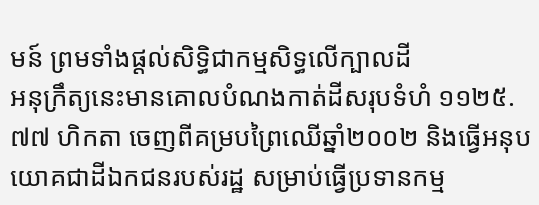មន៍ ព្រមទាំងផ្តល់សិទ្ធិជាកម្មសិទ្ធលើក្បាលដី
អនុក្រឹត្យនេះមានគោលបំណងកាត់ដីសរុបទំហំ ១១២៥.៧៧ ហិកតា ចេញពីគម្របព្រៃឈើឆ្នាំ២០០២ និងធ្វើអនុបយោគជាដីឯកជនរបស់រដ្ឋ សម្រាប់ធ្វើប្រទានកម្ម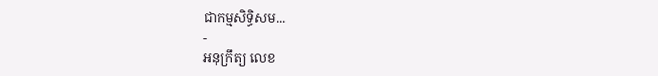ជាកម្មសិទ្ធិសម...
-
អនុក្រឹត្យ លេខ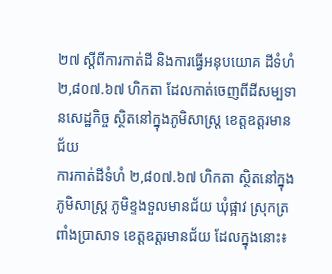២៧ ស្ដីពីការកាត់ដី និងការធ្វើអនុបយោគ ដីទំហំ ២,៨០៧.៦៧ ហិកតា ដែលកាត់ចេញពីដីសម្បទានសេដ្ឋកិច្ច ស្ថិតនៅក្នុងភូមិសាស្រ្ត ខេត្តឧត្ដរមានជ័យ
ការកាត់ដីទំហំ ២,៨០៧.៦៧ ហិកតា ស្ថិតនៅក្នុងភូមិសាស្រ្ត ភូមិខ្ទងទួលមានជ័យ ឃុំផ្អាវ ស្រុកត្រពាំងប្រាសាទ ខេត្តឧត្ដរមានជ័យ ដែលក្នុងនោះ៖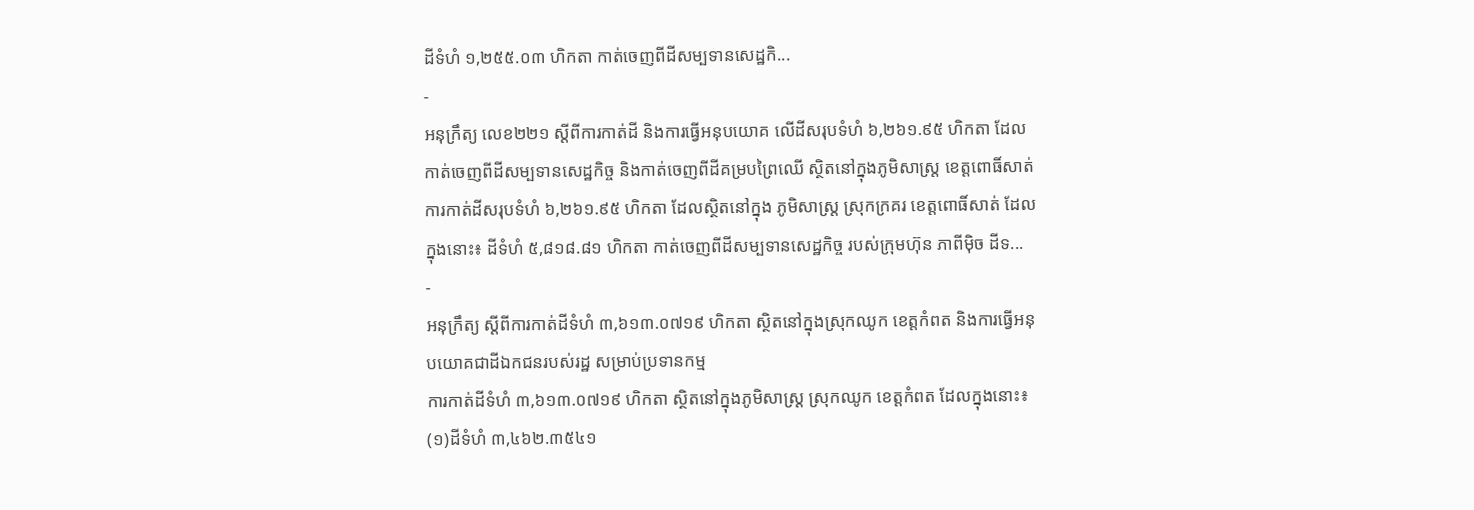ដីទំហំ ១,២៥៥.០៣ ហិកតា កាត់ចេញពីដីសម្បទានសេដ្ឋកិ...
-
អនុក្រឹត្យ លេខ២២១ ស្ដីពីការកាត់ដី និងការធ្វើអនុបយោគ លើដីសរុបទំហំ ៦,២៦១.៩៥ ហិកតា ដែលកាត់ចេញពីដីសម្បទានសេដ្ឋកិច្ច និងកាត់ចេញពីដីគម្របព្រៃឈើ ស្ថិតនៅក្នុងភូមិសាស្រ្ត ខេត្តពោធិ៍សាត់
ការកាត់ដីសរុបទំហំ ៦,២៦១.៩៥ ហិកតា ដែលស្ថិតនៅក្នុង ភូមិសាស្រ្ត ស្រុកក្រគរ ខេត្តពោធិ៍សាត់ ដែលក្នុងនោះ៖ ដីទំហំ ៥,៨១៨.៨១ ហិកតា កាត់ចេញពីដីសម្បទានសេដ្ឋកិច្ច របស់ក្រុមហ៊ុន ភាពីម៉ិច ដីទ...
-
អនុក្រឹត្យ ស្ដីពីការកាត់ដីទំហំ ៣,៦១៣.០៧១៩ ហិកតា ស្ថិតនៅក្នុងស្រុកឈូក ខេត្តកំពត និងការធ្វើអនុបយោគជាដីឯកជនរបស់រដ្ឋ សម្រាប់ប្រទានកម្ម
ការកាត់ដីទំហំ ៣,៦១៣.០៧១៩ ហិកតា ស្ថិតនៅក្នុងភូមិសាស្រ្ត ស្រុកឈូក ខេត្តកំពត ដែលក្នុងនោះ៖ (១)ដីទំហំ ៣,៤៦២.៣៥៤១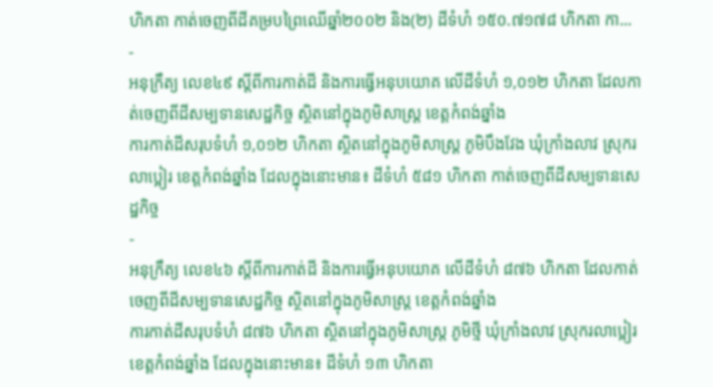ហិកតា កាត់ចេញពីដីគម្របព្រៃឈើឆ្នាំ២០០២ និង(២) ដីទំហំ ១៥០.៧១៧៨ ហិកតា កា...
-
អនុក្រឹត្យ លេខ៤៩ ស្ដីពីការកាត់ដី និងការធ្វើអនុបយោគ លើដីទំហំ ១,០១២ ហិកតា ដែលកាត់ចេញពីដីសម្បទានសេដ្ឋកិច្ច ស្ថិតនៅក្នុងភូមិសាស្រ្ត ខេត្តកំពង់ឆ្នាំង
ការកាត់ដីសរុបទំហំ ១,០១២ ហិកតា ស្ថិតនៅក្នុងភូមិសាស្រ្ត ភូមិបឹងវែង ឃុំក្រាំងលាវ ស្រុករលាប្អៀរ ខេត្តកំពង់ឆ្នាំង ដែលក្នុងនោះមាន៖ ដីទំហំ ៥៨១ ហិកតា កាត់ចេញពីដីសម្បទានសេដ្ឋកិច្ច
-
អនុក្រឹត្យ លេខ៤៦ ស្ដីពីការកាត់ដី និងការធ្វើអនុបយោគ លើដីទំហំ ៨៧៦ ហិកតា ដែលកាត់ចេញពីដីសម្បទានសេដ្ឋកិច្ច ស្ថិតនៅក្នុងភូមិសាស្រ្ត ខេត្តកំពង់ឆ្នាំង
ការកាត់ដីសរុបទំហំ ៨៧៦ ហិកតា ស្ថិតនៅក្នុងភូមិសាស្រ្ត ភូមិថ្មី ឃុំក្រាំងលាវ ស្រុករលាប្អៀរ ខេត្តកំពង់ឆ្នាំង ដែលក្នុងនោះមាន៖ ដីទំហំ ១៣ ហិកតា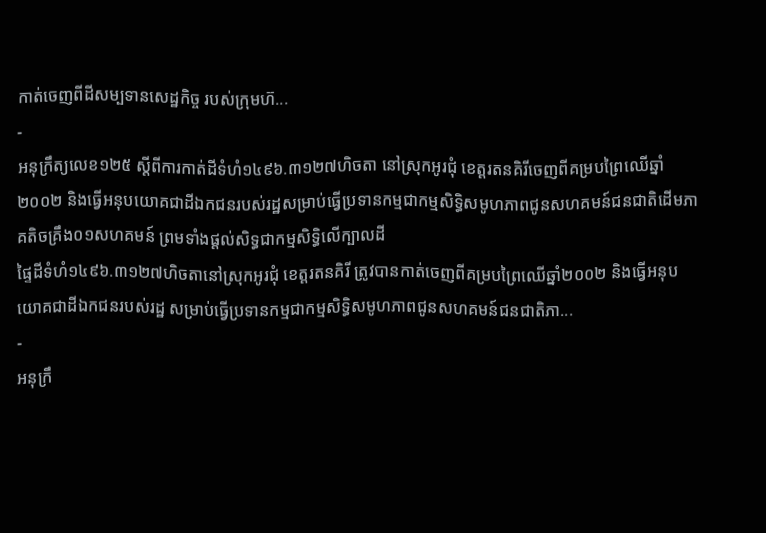កាត់ចេញពីដីសម្បទានសេដ្ឋកិច្ច របស់ក្រុមហ៊...
-
អនុក្រឹត្យលេខ១២៥ ស្តីពីការកាត់ដីទំហំ១៤៩៦.៣១២៧ហិចតា នៅស្រុកអូរជុំ ខេត្តរតនគិរីចេញពីគម្របព្រៃឈើឆ្នាំ២០០២ និងធ្វើអនុបយោគជាដីឯកជនរបស់រដ្ឋសម្រាប់ធ្វើប្រទានកម្មជាកម្មសិទ្ធិសមូហភាពជូនសហគមន៍ជនជាតិដើមភាគតិចគ្រឹង០១សហគមន៍ ព្រមទាំងផ្តល់សិទ្ធជាកម្មសិទ្ធិលើក្បាលដី
ផ្ទៃដីទំហំ១៤៩៦.៣១២៧ហិចតានៅស្រុកអូរជុំ ខេត្តរតនគិរី ត្រូវបានកាត់ចេញពីគម្របព្រៃឈើឆ្នាំ២០០២ និងធ្វើអនុបយោគជាដីឯកជនរបស់រដ្ឋ សម្រាប់ធ្វើប្រទានកម្មជាកម្មសិទ្ធិសមូហភាពជូនសហគមន៍ជនជាតិភា...
-
អនុក្រឹ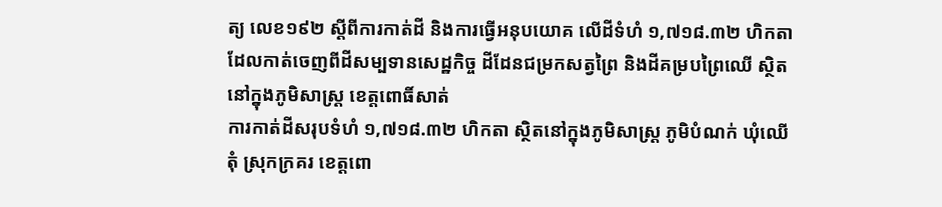ត្យ លេខ១៩២ ស្ដីពីការកាត់ដី និងការធ្វើអនុបយោគ លើដីទំហំ ១,៧១៨.៣២ ហិកតា ដែលកាត់ចេញពីដីសម្បទានសេដ្ឋកិច្ច ដីដែនជម្រកសត្វព្រៃ និងដីគម្របព្រៃឈើ ស្ថិតនៅក្នុងភូមិសាស្រ្ត ខេត្តពោធិ៍សាត់
ការកាត់ដីសរុបទំហំ ១,៧១៨.៣២ ហិកតា ស្ថិតនៅក្នុងភូមិសាស្រ្ត ភូមិបំណក់ ឃុំឈើតុំ ស្រុកក្រគរ ខេត្តពោ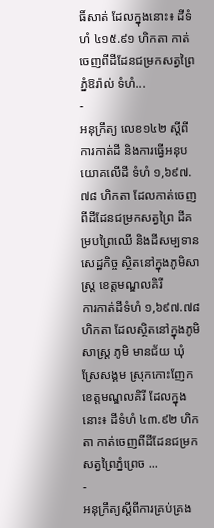ធិ៍សាត់ ដែលក្នុងនោះ៖ ដីទំហំ ៤១៥.៩១ ហិកតា កាត់ចេញពីដីដែនជម្រកសត្វព្រៃភ្នំឱរ៉ាល់ ទំហំ...
-
អនុក្រឹត្យ លេខ១៤២ ស្ដីពីការកាត់ដី និងការធ្វើអនុបយោគលើដី ទំហំ ១,៦៩៧.៧៨ ហិកតា ដែលកាត់ចេញពីដីដែនជម្រកសត្វព្រៃ ដីគម្របព្រៃឈើ និងដីសម្បទានសេដ្ឋកិច្ច ស្ថិតនៅក្នុងភូមិសាស្រ្ត ខេត្តមណ្ឌលគិរី
ការកាត់ដីទំហំ ១,៦៩៧.៧៨ ហិកតា ដែលស្ថិតនៅក្នុងភូមិសាស្រ្ត ភូមិ មានជ័យ ឃុំស្រែសង្គម ស្រុកកោះញែក ខេត្តមណ្ឌលគិរី ដែលក្នុងនោះ៖ ដីទំហំ ៤៣.៩២ ហិកតា កាត់ចេញពីដីដែនជម្រកសត្វព្រៃភ្នំព្រេច ...
-
អនុក្រឹត្យស្តីពីការគ្រប់គ្រង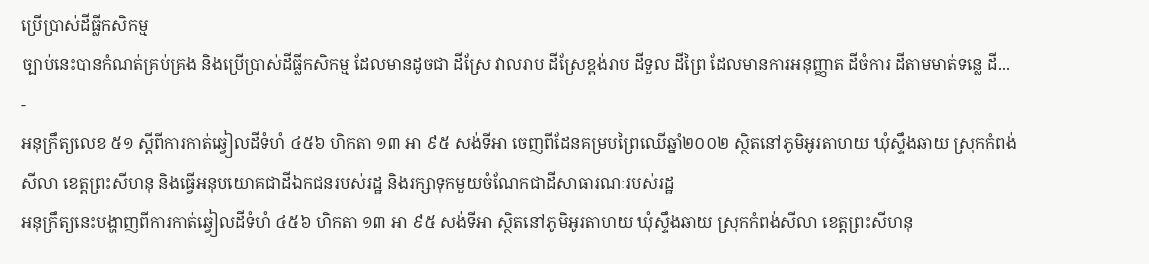ប្រើប្រាស់ដីធ្លីកសិកម្ម
ច្បាប់នេះបានកំណត់គ្រប់គ្រង និងប្រើប្រាស់ដីធ្លីកសិកម្ម ដែលមានដូចជា ដីស្រែ វាលរាប ដីស្រែខ្ពង់រាប ដីទួល ដីព្រៃ ដែលមានការអនុញ្ញាត ដីចំការ ដីតាមមាត់ទន្លេ ដី...
-
អនុក្រឹត្យលេខ ៥១ ស្តីពីការកាត់ឆ្វៀលដីទំហំ ៤៥៦ ហិកតា ១៣ អា ៩៥ សង់ទីអា ចេញពីដែនគម្របព្រៃឈើឆ្នាំ២០០២ ស្ថិតនៅភូមិអូរតាហយ ឃុំស្ទឹងឆាយ ស្រុកកំពង់សីលា ខេត្តព្រះសីហនុ និងធ្វើអនុបយោគជាដីឯកជនរបស់រដ្ឋ និងរក្សាទុកមួយចំណែកជាដីសាធារណៈរបស់រដ្ឋ
អនុក្រឹត្យនេះបង្ហាញពីការកាត់ឆ្វៀលដីទំហំ ៤៥៦ ហិកតា ១៣ អា ៩៥ សង់ទីអា ស្ថិតនៅភូមិអូរតាហយ ឃុំស្ទឹងឆាយ ស្រុកកំពង់សីលា ខេត្តព្រះសីហនុ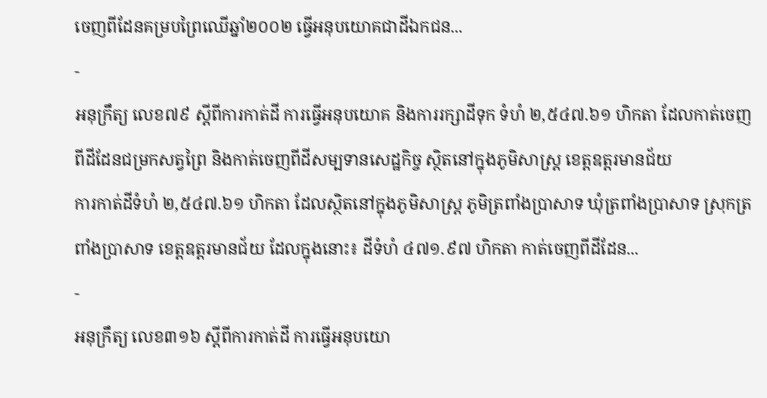ចេញពីដែនគម្របព្រៃឈើឆ្នាំ២០០២ ធ្វើអនុបយោគជាដីឯកជន...
-
អនុក្រឹត្យ លេខ៧៩ ស្ដីពីការកាត់ដី ការធ្វើអនុបយោគ និងការរក្សាដីទុក ទំហំ ២,៥៤៧.៦១ ហិកតា ដែលកាត់ចេញពីដីដែនជម្រកសត្វព្រៃ និងកាត់ចេញពីដីសម្បទានសេដ្ឋកិច្ច ស្ថិតនៅក្នុងភូមិសាស្រ្ត ខេត្តឧត្ដរមានជ័យ
ការកាត់ដីទំហំ ២,៥៤៧.៦១ ហិកតា ដែលស្ថិតនៅក្នុងភូមិសាស្រ្ត ភូមិត្រពាំងប្រាសាទ ឃុំត្រពាំងប្រាសាទ ស្រុកត្រពាំងប្រាសាទ ខេត្តឧត្ដរមានជ័យ ដែលក្នុងនោះ៖ ដីទំហំ ៤៧១.៩៧ ហិកតា កាត់ចេញពីដីដែន...
-
អនុក្រឹត្យ លេខ៣១៦ ស្ដីពីការកាត់ដី ការធ្វើអនុបយោ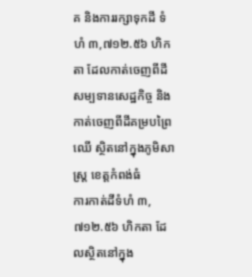គ និងការរក្សាទុកដី ទំហំ ៣,៧១២.៥៦ ហិកតា ដែលកាត់ចេញពីដីសម្បទានសេដ្ឋកិច្ច និងកាត់ចេញពីដីគម្របព្រៃឈើ ស្ថិតនៅក្នុងភូមិសាស្រ្ត ខេត្តកំពង់ធំ
ការកាត់ដីទំហំ ៣,៧១២.៥៦ ហិកតា ដែលស្ថិតនៅក្នុង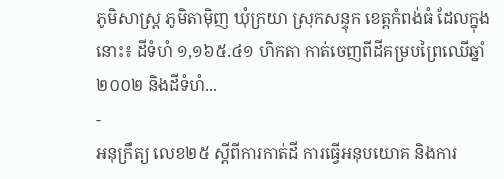ភូមិសាស្រ្ត ភូមិតាម៉ិញ ឃុំក្រយា ស្រុកសន្ទុក ខេត្តកំពង់ធំ ដែលក្នុងនោះ៖ ដីទំហំ ១,១៦៥.៤១ ហិកតា កាត់ចេញពីដីគម្របព្រៃឈើឆ្នាំ២០០២ និងដីទំហំ...
-
អនុក្រឹត្យ លេខ២៥ ស្ដីពីការកាត់ដី ការធ្វើអនុបយោគ និងការ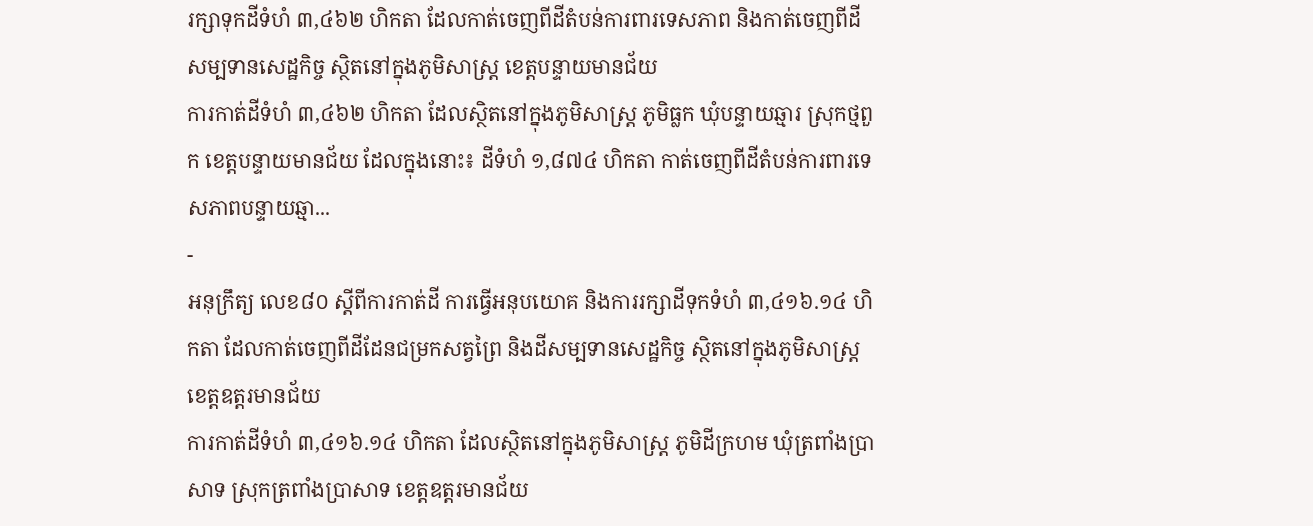រក្សាទុកដីទំហំ ៣,៤៦២ ហិកតា ដែលកាត់ចេញពីដីតំបន់ការពារទេសភាព និងកាត់ចេញពីដីសម្បទានសេដ្ឋកិច្ច ស្ថិតនៅក្នុងភូមិសាស្រ្ត ខេត្តបន្ទាយមានជ័យ
ការកាត់ដីទំហំ ៣,៤៦២ ហិកតា ដែលស្ថិតនៅក្នុងភូមិសាស្រ្ត ភូមិធ្លក ឃុំបន្ទាយឆ្មារ ស្រុកថ្មពួក ខេត្តបន្ទាយមានជ័យ ដែលក្នុងនោះ៖ ដីទំហំ ១,៨៧៤ ហិកតា កាត់ចេញពីដីតំបន់ការពារទេសភាពបន្ទាយឆ្មា...
-
អនុក្រឹត្យ លេខ៨០ ស្ដីពីការកាត់ដី ការធ្វើអនុបយោគ និងការរក្សាដីទុកទំហំ ៣,៤១៦.១៤ ហិកតា ដែលកាត់ចេញពីដីដែនជម្រកសត្វព្រៃ និងដីសម្បទានសេដ្ឋកិច្ច ស្ថិតនៅក្នុងភូមិសាស្រ្ត ខេត្តឧត្ដរមានជ័យ
ការកាត់ដីទំហំ ៣,៤១៦.១៤ ហិកតា ដែលស្ថិតនៅក្នុងភូមិសាស្រ្ត ភូមិដីក្រហម ឃុំត្រពាំងប្រាសាទ ស្រុកត្រពាំងប្រាសាទ ខេត្តឧត្ដរមានជ័យ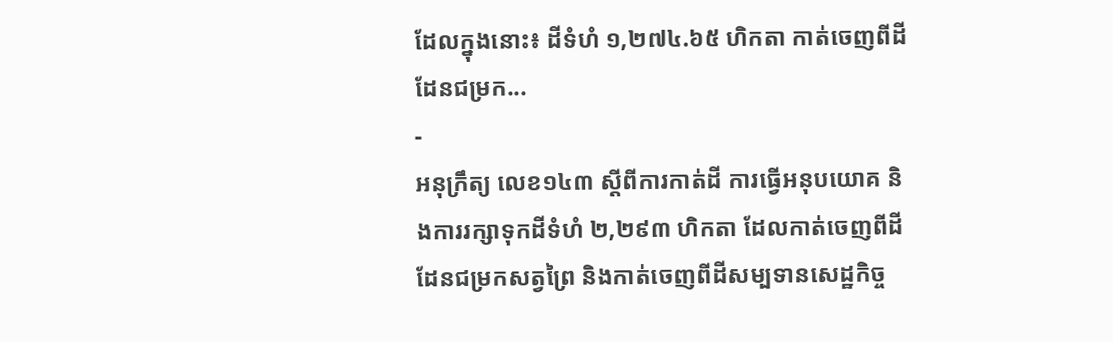ដែលក្នុងនោះ៖ ដីទំហំ ១,២៧៤.៦៥ ហិកតា កាត់ចេញពីដីដែនជម្រក...
-
អនុក្រឹត្យ លេខ១៤៣ ស្ដីពីការកាត់ដី ការធ្វើអនុបយោគ និងការរក្សាទុកដីទំហំ ២,២៩៣ ហិកតា ដែលកាត់ចេញពីដីដែនជម្រកសត្វព្រៃ និងកាត់ចេញពីដីសម្បទានសេដ្ឋកិច្ច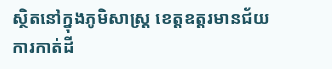ស្ថិតនៅក្នុងភូមិសាស្រ្ត ខេត្តឧត្ដរមានជ័យ
ការកាត់ដី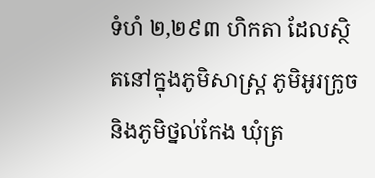ទំហំ ២,២៩៣ ហិកតា ដែលស្ថិតនៅក្នុងភូមិសាស្រ្ត ភូមិអូរក្រូច និងភូមិថ្នល់កែង ឃុំត្រ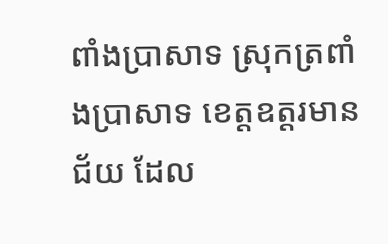ពាំងប្រាសាទ ស្រុកត្រពាំងប្រាសាទ ខេត្តឧត្ដរមានជ័យ ដែល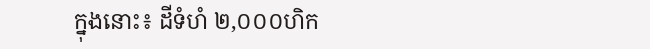ក្នុងនោះ៖ ដីទំហំ ២,០០០ហិក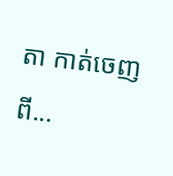តា កាត់ចេញពី...